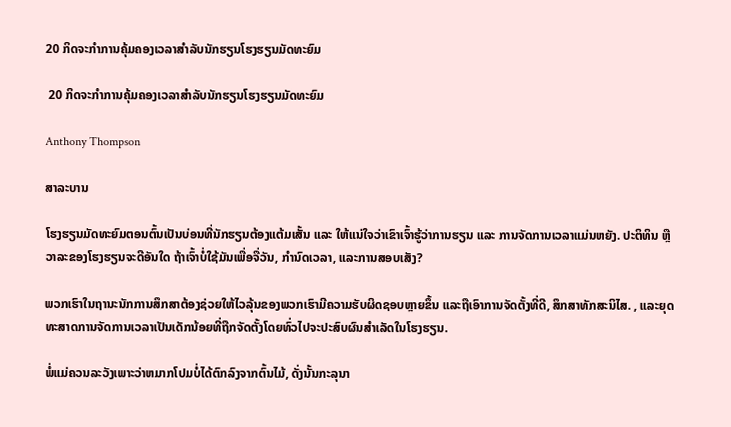20 ກິດຈະກໍາການຄຸ້ມຄອງເວລາສໍາລັບນັກຮຽນໂຮງຮຽນມັດທະຍົມ

 20 ກິດຈະກໍາການຄຸ້ມຄອງເວລາສໍາລັບນັກຮຽນໂຮງຮຽນມັດທະຍົມ

Anthony Thompson

ສາລະບານ

ໂຮງຮຽນມັດທະຍົມຕອນຕົ້ນເປັນບ່ອນທີ່ນັກຮຽນຕ້ອງແຕ້ມເສັ້ນ ແລະ ໃຫ້ແນ່ໃຈວ່າເຂົາເຈົ້າຮູ້ວ່າການຮຽນ ແລະ ການຈັດການເວລາແມ່ນຫຍັງ. ປະຕິທິນ ຫຼືວາລະຂອງໂຮງຮຽນຈະດີອັນໃດ ຖ້າເຈົ້າບໍ່ໃຊ້ມັນເພື່ອຈື່ວັນ, ກຳນົດເວລາ, ແລະການສອບເສັງ?

ພວກເຮົາໃນຖານະນັກການສຶກສາຕ້ອງຊ່ວຍໃຫ້ໄວລຸ້ນຂອງພວກເຮົາມີຄວາມຮັບຜິດຊອບຫຼາຍຂຶ້ນ ແລະຖືເອົາການຈັດຕັ້ງທີ່ດີ, ສຶກສາທັກສະນິໄສ. , ແລະຍຸດທະສາດການຈັດການເວລາເປັນເດັກນ້ອຍທີ່ຖືກຈັດຕັ້ງໂດຍທົ່ວໄປຈະປະສົບຜົນສໍາເລັດໃນໂຮງຮຽນ.

ພໍ່ແມ່ຄວນລະວັງເພາະວ່າຫມາກໂປມບໍ່ໄດ້ຕົກລົງຈາກຕົ້ນໄມ້, ດັ່ງນັ້ນກະລຸນາ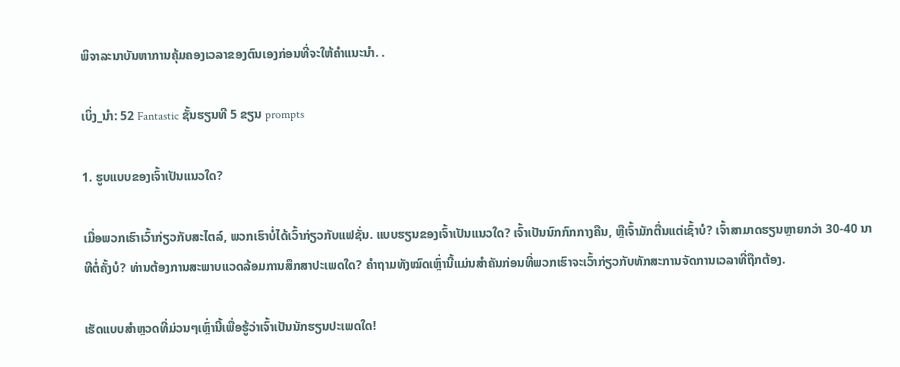ພິຈາລະນາບັນຫາການຄຸ້ມຄອງເວລາຂອງຕົນເອງກ່ອນທີ່ຈະໃຫ້ຄໍາແນະນໍາ. .

ເບິ່ງ_ນຳ: 52 Fantastic ຊັ້ນຮຽນທີ 5 ຂຽນ prompts

1. ຮູບແບບຂອງເຈົ້າເປັນແນວໃດ?

ເມື່ອພວກເຮົາເວົ້າກ່ຽວກັບສະໄຕລ໌, ພວກເຮົາບໍ່ໄດ້ເວົ້າກ່ຽວກັບແຟຊັ່ນ. ແບບຮຽນຂອງເຈົ້າເປັນແນວໃດ? ເຈົ້າເປັນນົກກົກກາງຄືນ, ຫຼືເຈົ້າມັກຕື່ນແຕ່ເຊົ້າບໍ? ເຈົ້າສາມາດຮຽນຫຼາຍກວ່າ 30-40 ນາທີຕໍ່ຄັ້ງບໍ? ທ່ານຕ້ອງການສະພາບແວດລ້ອມການສຶກສາປະເພດໃດ? ຄຳຖາມທັງໝົດເຫຼົ່ານີ້ແມ່ນສຳຄັນກ່ອນທີ່ພວກເຮົາຈະເວົ້າກ່ຽວກັບທັກສະການຈັດການເວລາທີ່ຖືກຕ້ອງ.

ເຮັດແບບສຳຫຼວດທີ່ມ່ວນໆເຫຼົ່ານີ້ເພື່ອຮູ້ວ່າເຈົ້າເປັນນັກຮຽນປະເພດໃດ!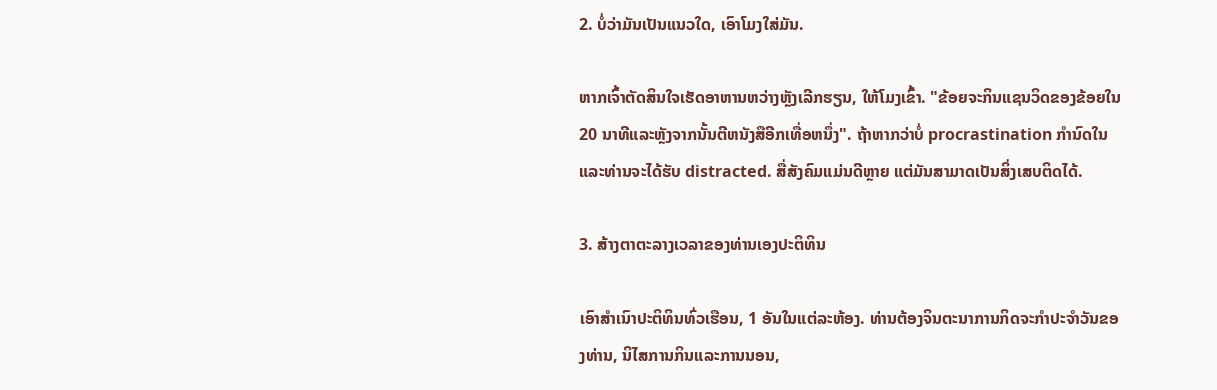2. ບໍ່ວ່າມັນເປັນແນວໃດ, ເອົາໂມງໃສ່ມັນ.

ຫາກເຈົ້າຕັດສິນໃຈເຮັດອາຫານຫວ່າງຫຼັງເລີກຮຽນ, ໃຫ້ໂມງເຂົ້າ. "ຂ້ອຍຈະກິນແຊນວິດຂອງຂ້ອຍໃນ 20 ນາທີແລະຫຼັງຈາກນັ້ນຕີຫນັງສືອີກເທື່ອຫນຶ່ງ". ຖ້າຫາກວ່າບໍ່ procrastination ກໍານົດໃນແລະທ່ານຈະໄດ້ຮັບ distracted. ສື່ສັງຄົມແມ່ນດີຫຼາຍ ແຕ່ມັນສາມາດເປັນສິ່ງເສບຕິດໄດ້.

3. ສ້າງຕາຕະລາງເວລາຂອງທ່ານເອງປະຕິທິນ

ເອົາສຳເນົາປະຕິທິນທົ່ວເຮືອນ, 1 ອັນໃນແຕ່ລະຫ້ອງ. ທ່ານຕ້ອງຈິນຕະນາການກິດຈະກໍາປະຈໍາວັນຂອງທ່ານ, ນິໄສການກິນແລະການນອນ,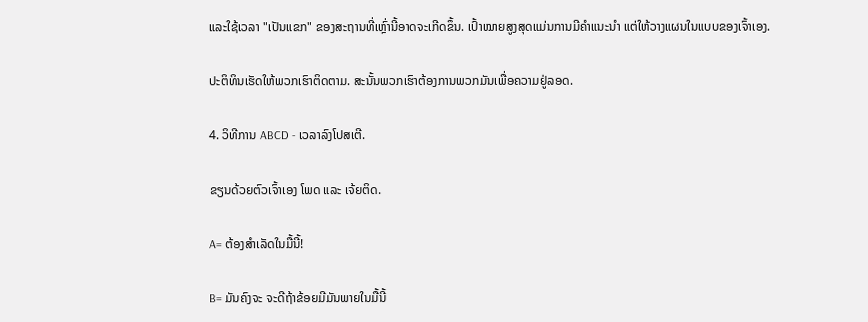ແລະໃຊ້ເວລາ "ເປັນແຂກ" ຂອງສະຖານທີ່ເຫຼົ່ານີ້ອາດຈະເກີດຂຶ້ນ. ເປົ້າໝາຍສູງສຸດແມ່ນການມີຄຳແນະນຳ ແຕ່ໃຫ້ວາງແຜນໃນແບບຂອງເຈົ້າເອງ.

ປະຕິທິນເຮັດໃຫ້ພວກເຮົາຕິດຕາມ. ສະນັ້ນພວກເຮົາຕ້ອງການພວກມັນເພື່ອຄວາມຢູ່ລອດ.

4. ວິທີການ ABCD - ເວລາລົງໂປສເຕີ.

ຂຽນດ້ວຍຕົວເຈົ້າເອງ ໂພດ ແລະ ເຈ້ຍຕິດ.

A= ຕ້ອງສຳເລັດໃນມື້ນີ້!

B= ມັນຄົງຈະ ຈະດີຖ້າຂ້ອຍມີມັນພາຍໃນມື້ນີ້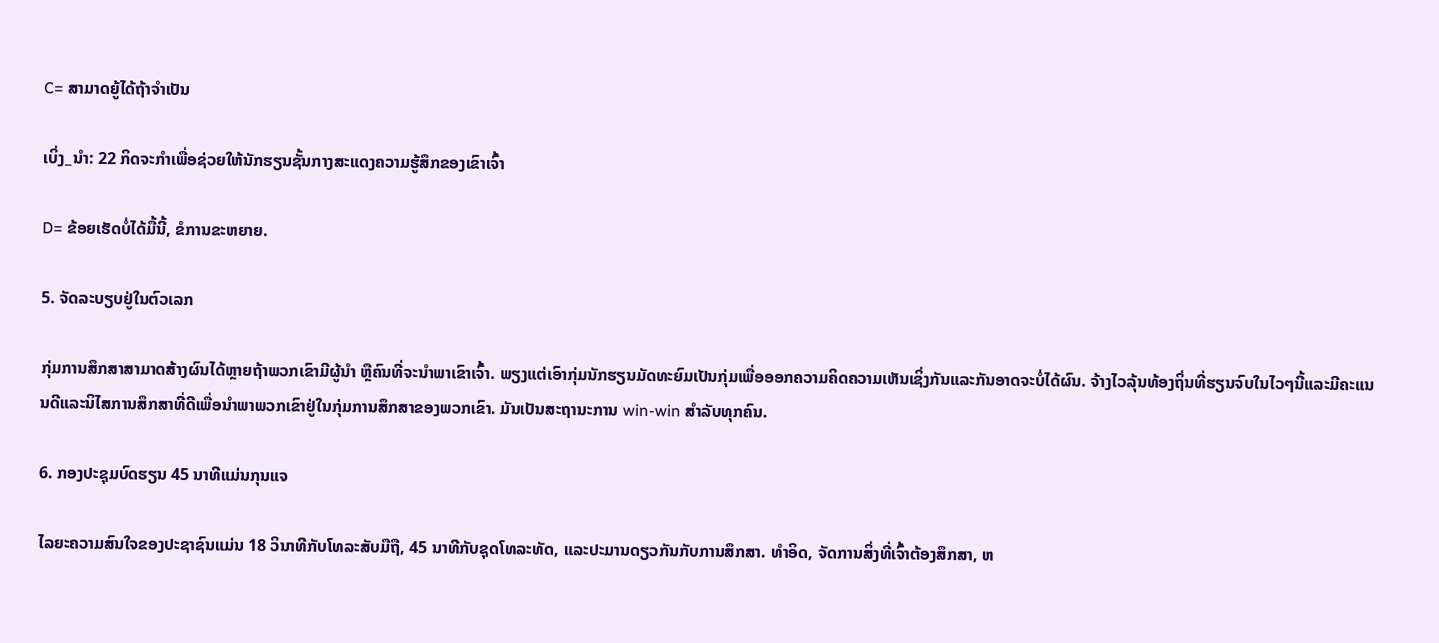C= ສາມາດຍູ້ໄດ້ຖ້າຈໍາເປັນ

ເບິ່ງ_ນຳ: 22 ກິດຈະກໍາເພື່ອຊ່ວຍໃຫ້ນັກຮຽນຊັ້ນກາງສະແດງຄວາມຮູ້ສຶກຂອງເຂົາເຈົ້າ

D= ຂ້ອຍເຮັດບໍ່ໄດ້ມື້ນີ້, ຂໍການຂະຫຍາຍ.

5. ຈັດລະບຽບຢູ່ໃນຕົວເລກ

ກຸ່ມການສຶກສາສາມາດສ້າງຜົນໄດ້ຫຼາຍຖ້າພວກເຂົາມີຜູ້ນໍາ ຫຼືຄົນທີ່ຈະນໍາພາເຂົາເຈົ້າ. ພຽງແຕ່ເອົາກຸ່ມນັກຮຽນມັດທະຍົມເປັນກຸ່ມເພື່ອອອກຄວາມຄິດຄວາມເຫັນເຊິ່ງກັນແລະກັນອາດຈະບໍ່ໄດ້ຜົນ. ຈ້າງໄວລຸ້ນທ້ອງຖິ່ນທີ່ຮຽນຈົບໃນໄວໆນີ້ແລະມີຄະແນນດີແລະນິໄສການສຶກສາທີ່ດີເພື່ອນໍາພາພວກເຂົາຢູ່ໃນກຸ່ມການສຶກສາຂອງພວກເຂົາ. ມັນເປັນສະຖານະການ win-win ສໍາລັບທຸກຄົນ.

6. ກອງປະຊຸມບົດຮຽນ 45 ນາທີແມ່ນກຸນແຈ

ໄລຍະຄວາມສົນໃຈຂອງປະຊາຊົນແມ່ນ 18 ວິນາທີກັບໂທລະສັບມືຖື, 45 ນາທີກັບຊຸດໂທລະທັດ, ແລະປະມານດຽວກັນກັບການສຶກສາ. ທໍາອິດ, ຈັດການສິ່ງທີ່ເຈົ້າຕ້ອງສຶກສາ, ຫ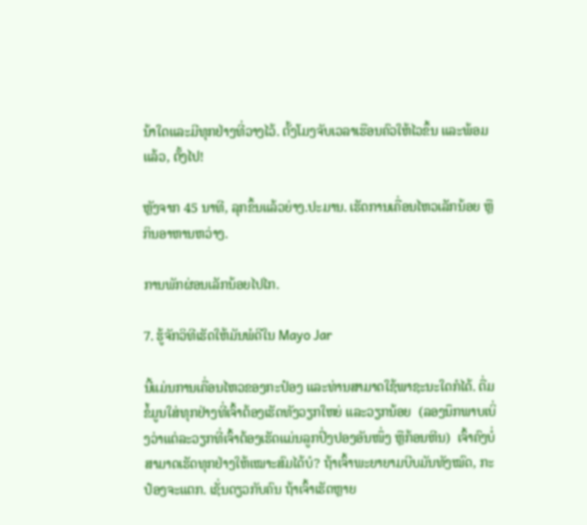ນ້າໃດແລະມີທຸກຢ່າງທີ່ວາງໄວ້. ຕັ້ງໂມງຈັບເວລາເຮືອນຄົວໃຫ້ໄວຂຶ້ນ ແລະພ້ອມແລ້ວ, ຕັ້ງໄປ!

ຫຼັງຈາກ 45 ນາທີ, ລຸກຂຶ້ນແລ້ວຍ່າງ.ປະມານ. ເຮັດການເຄື່ອນໄຫວເລັກນ້ອຍ ຫຼືກິນອາຫານຫວ່າງ.

ການພັກຜ່ອນເລັກນ້ອຍໄປໄກ.

7. ຮູ້ຈັກວິທີເຮັດໃຫ້ມັນພໍດີໃນ Mayo Jar

ນີ້ແມ່ນການເຄື່ອນໄຫວຂອງກະປ໋ອງ ແລະທ່ານສາມາດໃຊ້ພາຊະນະໃດກໍໄດ້. ຕື່ມຂໍ້ມູນໃສ່ທຸກຢ່າງທີ່ເຈົ້າຕ້ອງເຮັດທັງວຽກໃຫຍ່ ແລະວຽກນ້ອຍ  (ລອງນຶກພາບເບິ່ງວ່າແຕ່ລະວຽກທີ່ເຈົ້າຕ້ອງເຮັດແມ່ນລູກປິ່ງປອງອັນໜຶ່ງ ຫຼືກ້ອນຫີນ)  ເຈົ້າຄົງບໍ່ສາມາດເຮັດທຸກຢ່າງໃຫ້ເໝາະສົມໄດ້ບໍ? ຖ້າເຈົ້າພະຍາຍາມບີບມັນທັງໝົດ, ກະປ໋ອງຈະແຕກ. ເຊັ່ນດຽວກັບຄົນ ຖ້າເຈົ້າເຮັດຫຼາຍ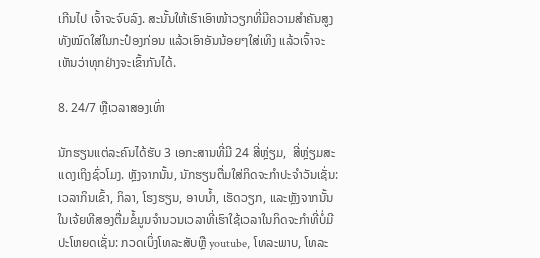ເກີນໄປ ເຈົ້າຈະຈົບລົງ. ສະນັ້ນໃຫ້ເຮົາເອົາໜ້າວຽກທີ່ມີຄວາມສຳຄັນສູງທັງໝົດໃສ່ໃນກະປ໋ອງກ່ອນ ແລ້ວເອົາອັນນ້ອຍໆໃສ່ເທິງ ແລ້ວເຈົ້າຈະເຫັນວ່າທຸກຢ່າງຈະເຂົ້າກັນໄດ້.

8. 24/7 ຫຼືເວລາສອງເທົ່າ

ນັກຮຽນແຕ່ລະຄົນໄດ້ຮັບ 3 ເອກະສານທີ່ມີ 24 ສີ່ຫຼ່ຽມ,  ສີ່ຫຼ່ຽມສະແດງເຖິງຊົ່ວໂມງ. ຫຼັງຈາກນັ້ນ, ນັກຮຽນຕື່ມໃສ່ກິດຈະກໍາປະຈໍາວັນເຊັ່ນ: ເວລາກິນເຂົ້າ, ກິລາ, ໂຮງຮຽນ, ອາບນໍ້າ, ເຮັດວຽກ, ແລະຫຼັງຈາກນັ້ນໃນເຈ້ຍທີສອງຕື່ມຂໍ້ມູນຈໍານວນເວລາທີ່ເຮົາໃຊ້ເວລາໃນກິດຈະກໍາທີ່ບໍ່ມີປະໂຫຍດເຊັ່ນ: ກວດເບິ່ງໂທລະສັບຫຼື youtube, ໂທລະພາບ, ໂທລະ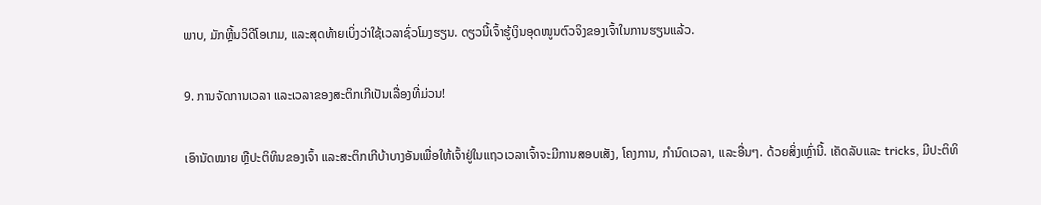ພາບ, ມັກຫຼີ້ນວິດີໂອເກມ, ແລະສຸດທ້າຍເບິ່ງວ່າໃຊ້ເວລາຊົ່ວໂມງຮຽນ. ດຽວນີ້ເຈົ້າຮູ້ເງິນອຸດໜູນຕົວຈິງຂອງເຈົ້າໃນການຮຽນແລ້ວ.

9. ການຈັດການເວລາ ແລະເວລາຂອງສະຕິກເກີເປັນເລື່ອງທີ່ມ່ວນ!

ເອົານັດໝາຍ ຫຼືປະຕິທິນຂອງເຈົ້າ ແລະສະຕິກເກີບ້າບາງອັນເພື່ອໃຫ້ເຈົ້າຢູ່ໃນແຖວເວລາເຈົ້າຈະມີການສອບເສັງ, ໂຄງການ, ກຳນົດເວລາ, ແລະອື່ນໆ. ດ້ວຍສິ່ງເຫຼົ່ານີ້. ເຄັດລັບແລະ tricks, ມີປະຕິທິ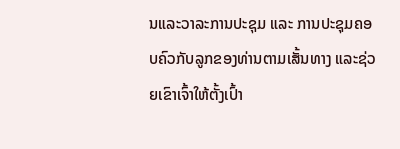ນແລະວາລະການປະຊຸມ ແລະ ການປະຊຸມຄອບຄົວກັບລູກຂອງທ່ານຕາມເສັ້ນທາງ ແລະຊ່ວຍເຂົາເຈົ້າໃຫ້ຕັ້ງເປົ້າ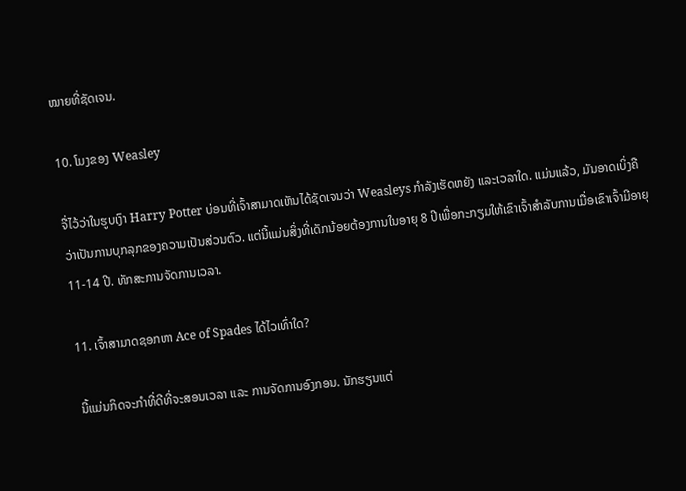ໝາຍທີ່ຊັດເຈນ.

10. ໂມງຂອງ Weasley

ຈື່ໄວ້ວ່າໃນຮູບເງົາ Harry Potter ບ່ອນທີ່ເຈົ້າສາມາດເຫັນໄດ້ຊັດເຈນວ່າ Weasleys ກໍາລັງເຮັດຫຍັງ ແລະເວລາໃດ. ແມ່ນແລ້ວ, ມັນອາດເບິ່ງຄືວ່າເປັນການບຸກລຸກຂອງຄວາມເປັນສ່ວນຕົວ. ແຕ່ນີ້ແມ່ນສິ່ງທີ່ເດັກນ້ອຍຕ້ອງການໃນອາຍຸ 8 ປີເພື່ອກະກຽມໃຫ້ເຂົາເຈົ້າສໍາລັບການເມື່ອເຂົາເຈົ້າມີອາຍຸ 11-14 ປີ. ທັກສະການຈັດການເວລາ.

11. ເຈົ້າສາມາດຊອກຫາ Ace of Spades ໄດ້ໄວເທົ່າໃດ?

ນີ້ແມ່ນກິດຈະກຳທີ່ດີທີ່ຈະສອນເວລາ ແລະ ການຈັດການອົງກອນ. ນັກຮຽນແຕ່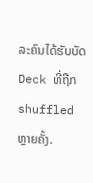ລະຄົນໄດ້ຮັບບັດ Deck ທີ່ຖືກ shuffled ຫຼາຍຄັ້ງ.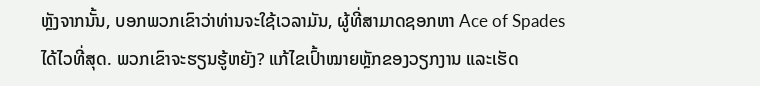ຫຼັງຈາກນັ້ນ, ບອກພວກເຂົາວ່າທ່ານຈະໃຊ້ເວລາມັນ, ຜູ້ທີ່ສາມາດຊອກຫາ Ace of Spades ໄດ້ໄວທີ່ສຸດ. ພວກເຂົາຈະຮຽນຮູ້ຫຍັງ? ແກ້ໄຂເປົ້າໝາຍຫຼັກຂອງວຽກງານ ແລະເຮັດ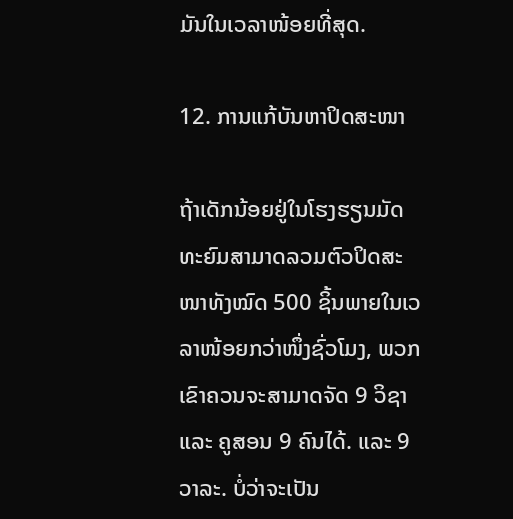ມັນໃນເວລາໜ້ອຍທີ່ສຸດ.

12. ການແກ້ບັນຫາປິດສະໜາ

ຖ້າເດັກນ້ອຍຢູ່ໃນໂຮງຮຽນມັດທະຍົມສາມາດລວມຕົວປິດສະໜາທັງໝົດ 500 ຊິ້ນພາຍໃນເວລາໜ້ອຍກວ່າໜຶ່ງຊົ່ວໂມງ, ພວກເຂົາຄວນຈະສາມາດຈັດ 9 ວິຊາ ແລະ ຄູສອນ 9 ຄົນໄດ້. ແລະ 9 ວາລະ. ບໍ່ວ່າຈະເປັນ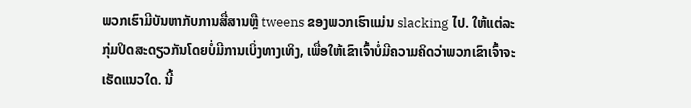ພວກເຮົາມີບັນຫາກັບການສື່ສານຫຼື tweens ຂອງພວກເຮົາແມ່ນ slacking ໄປ. ໃຫ້ແຕ່ລະກຸ່ມປິດສະດຽວກັນໂດຍບໍ່ມີການເບິ່ງທາງເທິງ, ເພື່ອໃຫ້ເຂົາເຈົ້າບໍ່ມີຄວາມຄິດວ່າພວກເຂົາເຈົ້າຈະເຮັດແນວໃດ. ນີ້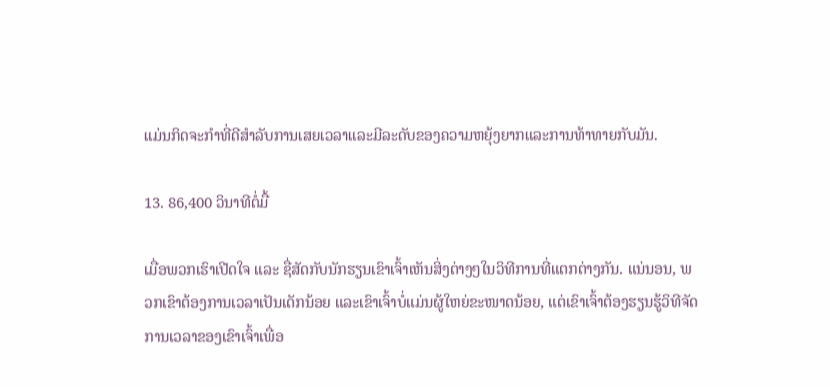ແມ່ນກິດຈະກໍາທີ່ດີສໍາລັບການເສຍເວລາແລະມີລະດັບຂອງຄວາມຫຍຸ້ງຍາກແລະການທ້າທາຍກັບມັນ.

13. 86,400 ວິນາທີຕໍ່ມື້

ເມື່ອພວກເຮົາເປີດໃຈ ແລະ ຊື່ສັດກັບນັກຮຽນເຂົາເຈົ້າເຫັນສິ່ງຕ່າງໆໃນວິທີການທີ່ແຕກຕ່າງກັນ. ແນ່ນອນ, ພວກເຂົາຕ້ອງການເວລາເປັນເດັກນ້ອຍ ແລະເຂົາເຈົ້າບໍ່ແມ່ນຜູ້ໃຫຍ່ຂະໜາດນ້ອຍ, ແຕ່ເຂົາເຈົ້າຕ້ອງຮຽນຮູ້ວິທີຈັດການເວລາຂອງເຂົາເຈົ້າເພື່ອ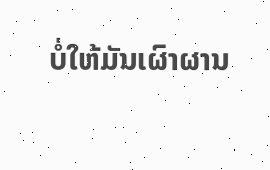ບໍ່ໃຫ້ມັນເຜົາຜານ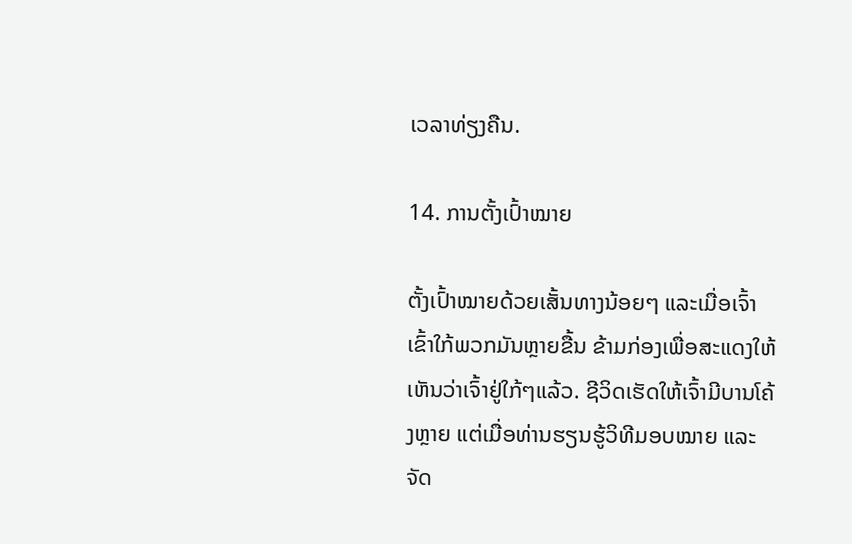ເວລາທ່ຽງຄືນ.

14. ການຕັ້ງເປົ້າໝາຍ

ຕັ້ງເປົ້າໝາຍດ້ວຍເສັ້ນທາງນ້ອຍໆ ແລະເມື່ອເຈົ້າເຂົ້າໃກ້ພວກມັນຫຼາຍຂື້ນ ຂ້າມກ່ອງເພື່ອສະແດງໃຫ້ເຫັນວ່າເຈົ້າຢູ່ໃກ້ໆແລ້ວ. ຊີວິດເຮັດໃຫ້ເຈົ້າມີບານໂຄ້ງຫຼາຍ ແຕ່ເມື່ອທ່ານຮຽນຮູ້ວິທີມອບໝາຍ ແລະຈັດ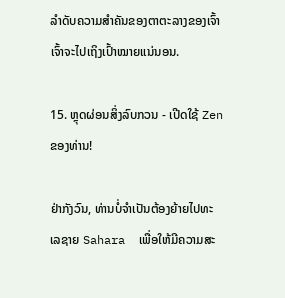ລໍາດັບຄວາມສໍາຄັນຂອງຕາຕະລາງຂອງເຈົ້າ ເຈົ້າຈະໄປເຖິງເປົ້າໝາຍແນ່ນອນ.

15. ຫຼຸດຜ່ອນສິ່ງລົບກວນ - ເປີດໃຊ້ Zen ຂອງທ່ານ!

ຢ່າກັງວົນ, ທ່ານບໍ່ຈໍາເປັນຕ້ອງຍ້າຍໄປທະເລຊາຍ Sahara  ເພື່ອໃຫ້ມີຄວາມສະ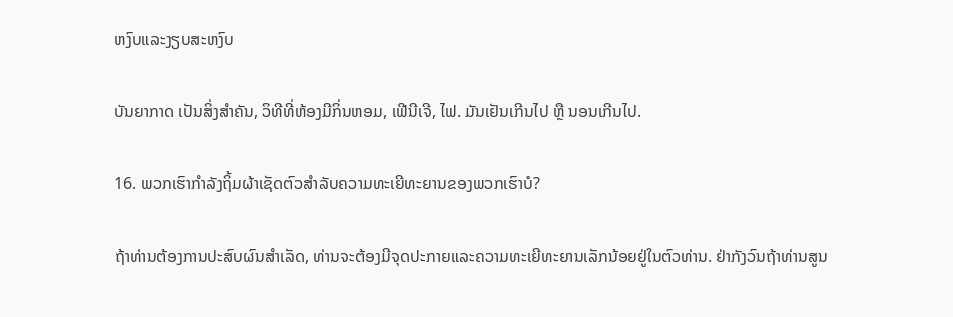ຫງົບແລະງຽບສະຫງົບ

ບັນຍາກາດ ເປັນສິ່ງສໍາຄັນ, ວິທີທີ່ຫ້ອງມີກິ່ນຫອມ, ເຟີນີເຈີ, ໄຟ. ມັນເຢັນເກີນໄປ ຫຼື ນອນເກີນໄປ.

16. ພວກເຮົາກໍາລັງຖິ້ມຜ້າເຊັດຕົວສໍາລັບຄວາມທະເຍີທະຍານຂອງພວກເຮົາບໍ?

ຖ້າທ່ານຕ້ອງການປະສົບຜົນສໍາເລັດ, ທ່ານຈະຕ້ອງມີຈຸດປະກາຍແລະຄວາມທະເຍີທະຍານເລັກນ້ອຍຢູ່ໃນຕົວທ່ານ. ຢ່າກັງວົນຖ້າທ່ານສູນ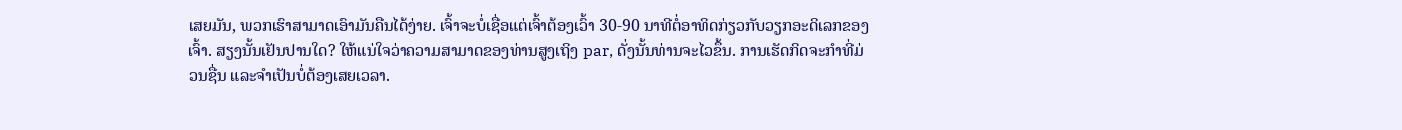ເສຍມັນ, ພວກເຮົາສາມາດເອົາມັນຄືນໄດ້ງ່າຍ. ເຈົ້າຈະບໍ່ເຊື່ອແຕ່ເຈົ້າຕ້ອງເວົ້າ 30-90 ນາທີຕໍ່ອາທິດກ່ຽວກັບວຽກອະດິເລກຂອງເຈົ້າ. ສຽງນັ້ນເຢັນປານໃດ? ໃຫ້ແນ່ໃຈວ່າຄວາມສາມາດຂອງທ່ານສູງເຖິງ par, ດັ່ງນັ້ນທ່ານຈະໄວຂຶ້ນ. ການເຮັດກິດຈະກຳທີ່ມ່ວນຊື່ນ ແລະຈຳເປັນບໍ່ຕ້ອງເສຍເວລາ.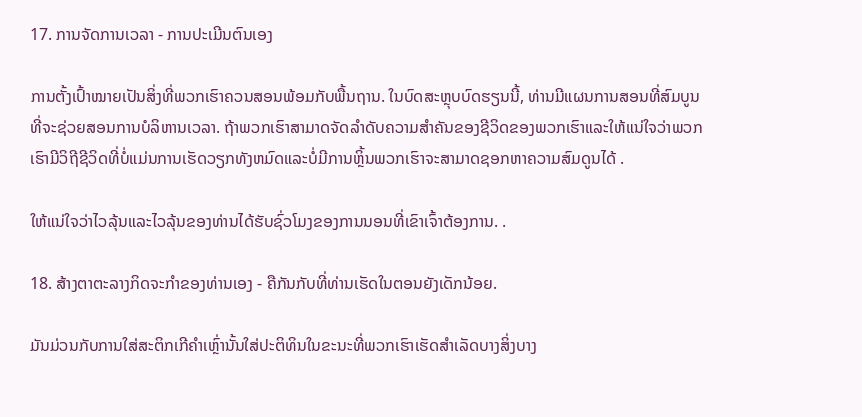17. ການຈັດການເວລາ - ການປະເມີນຕົນເອງ

ການຕັ້ງເປົ້າໝາຍເປັນສິ່ງທີ່ພວກເຮົາຄວນສອນພ້ອມກັບພື້ນຖານ. ໃນບົດສະຫຼຸບບົດຮຽນນີ້, ທ່ານມີແຜນການສອນທີ່ສົມບູນທີ່ຈະຊ່ວຍສອນການບໍລິຫານເວລາ. ຖ້າພວກເຮົາສາມາດຈັດລໍາດັບຄວາມສໍາຄັນຂອງຊີວິດຂອງພວກເຮົາແລະໃຫ້ແນ່ໃຈວ່າພວກເຮົາມີວິຖີຊີວິດທີ່ບໍ່ແມ່ນການເຮັດວຽກທັງຫມົດແລະບໍ່ມີການຫຼິ້ນພວກເຮົາຈະສາມາດຊອກຫາຄວາມສົມດູນໄດ້ .

ໃຫ້ແນ່ໃຈວ່າໄວລຸ້ນແລະໄວລຸ້ນຂອງທ່ານໄດ້ຮັບຊົ່ວໂມງຂອງການນອນທີ່ເຂົາເຈົ້າຕ້ອງການ. .

18. ສ້າງຕາຕະລາງກິດຈະກໍາຂອງທ່ານເອງ - ຄືກັນກັບທີ່ທ່ານເຮັດໃນຕອນຍັງເດັກນ້ອຍ.

ມັນມ່ວນກັບການໃສ່ສະຕິກເກີຄຳເຫຼົ່ານັ້ນໃສ່ປະຕິທິນໃນຂະນະທີ່ພວກເຮົາເຮັດສຳເລັດບາງສິ່ງບາງ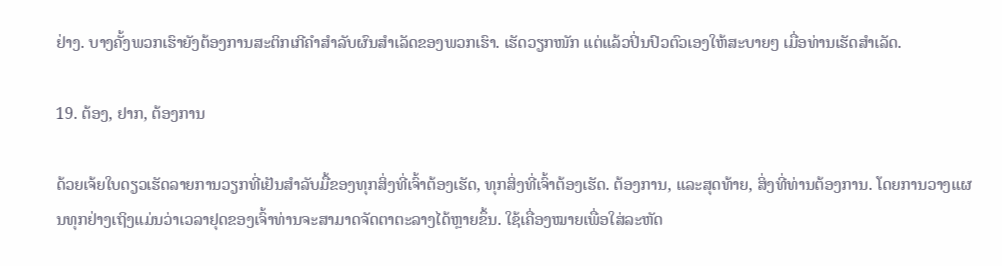ຢ່າງ. ບາງຄັ້ງພວກເຮົາຍັງຕ້ອງການສະຕິກເກີຄໍາສໍາລັບຜົນສໍາເລັດຂອງພວກເຮົາ. ເຮັດວຽກໜັກ ແຕ່ແລ້ວປິ່ນປົວຕົວເອງໃຫ້ສະບາຍໆ ເມື່ອທ່ານເຮັດສຳເລັດ.

19. ຕ້ອງ, ຢາກ, ຕ້ອງການ

ດ້ວຍເຈ້ຍໃບດຽວເຮັດລາຍການວຽກທີ່ເຢັນສໍາລັບມື້ຂອງທຸກສິ່ງທີ່ເຈົ້າຕ້ອງເຮັດ, ທຸກສິ່ງທີ່ເຈົ້າຕ້ອງເຮັດ. ຕ້ອງການ, ແລະສຸດທ້າຍ, ສິ່ງທີ່ທ່ານຕ້ອງການ. ໂດຍການວາງແຜນທຸກຢ່າງເຖິງແມ່ນວ່າເວລາຢຸດຂອງເຈົ້າທ່ານຈະສາມາດຈັດຕາຕະລາງໄດ້ຫຼາຍຂຶ້ນ. ໃຊ້ເຄື່ອງໝາຍເພື່ອໃສ່ລະຫັດ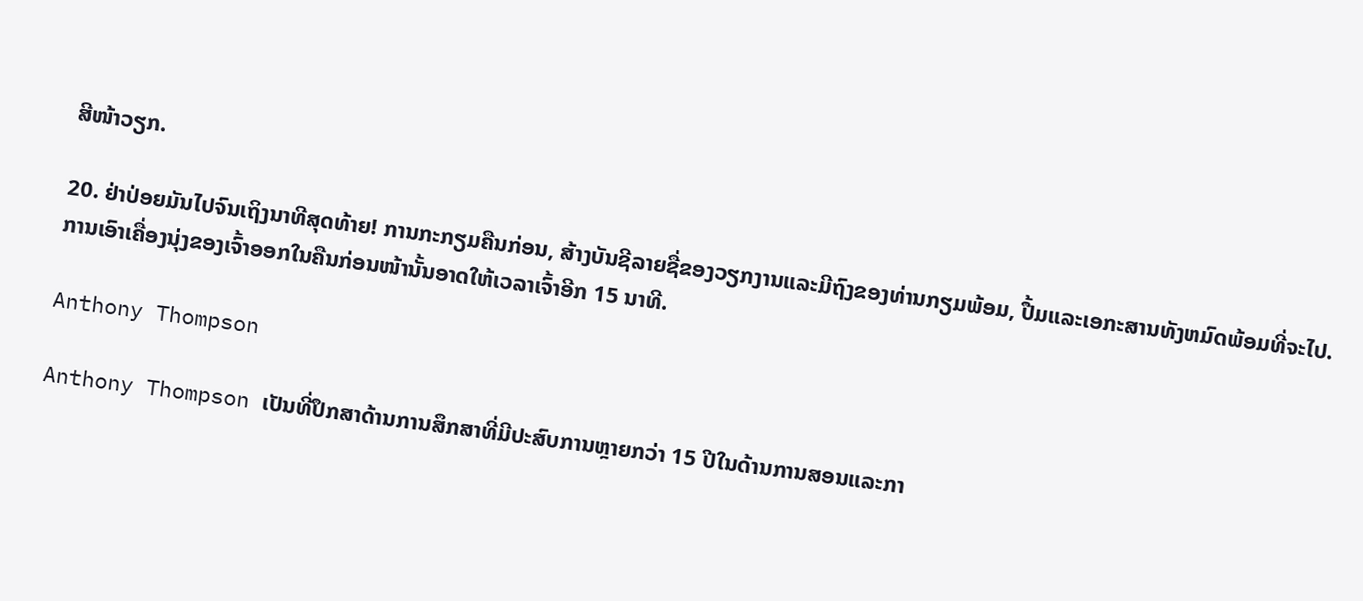ສີໜ້າວຽກ.

20. ຢ່າປ່ອຍມັນໄປຈົນເຖິງນາທີສຸດທ້າຍ! ການກະກຽມຄືນກ່ອນ, ສ້າງບັນຊີລາຍຊື່ຂອງວຽກງານແລະມີຖົງຂອງທ່ານກຽມພ້ອມ, ປື້ມແລະເອກະສານທັງຫມົດພ້ອມທີ່ຈະໄປ. ການເອົາເຄື່ອງນຸ່ງຂອງເຈົ້າອອກໃນຄືນກ່ອນໜ້ານັ້ນອາດໃຫ້ເວລາເຈົ້າອີກ 15 ນາທີ.

Anthony Thompson

Anthony Thompson ເປັນທີ່ປຶກສາດ້ານການສຶກສາທີ່ມີປະສົບການຫຼາຍກວ່າ 15 ປີໃນດ້ານການສອນແລະກາ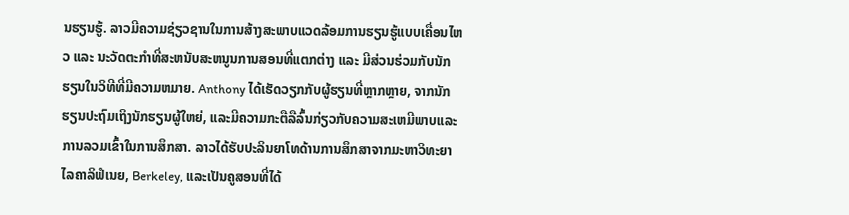ນຮຽນຮູ້. ລາວມີຄວາມຊ່ຽວຊານໃນການສ້າງສະພາບແວດລ້ອມການຮຽນຮູ້ແບບເຄື່ອນໄຫວ ແລະ ນະວັດຕະກໍາທີ່ສະຫນັບສະຫນູນການສອນທີ່ແຕກຕ່າງ ແລະ ມີສ່ວນຮ່ວມກັບນັກຮຽນໃນວິທີທີ່ມີຄວາມຫມາຍ. Anthony ໄດ້ເຮັດວຽກກັບຜູ້ຮຽນທີ່ຫຼາກຫຼາຍ, ຈາກນັກຮຽນປະຖົມເຖິງນັກຮຽນຜູ້ໃຫຍ່, ແລະມີຄວາມກະຕືລືລົ້ນກ່ຽວກັບຄວາມສະເຫມີພາບແລະການລວມເຂົ້າໃນການສຶກສາ. ລາວໄດ້ຮັບປະລິນຍາໂທດ້ານການສຶກສາຈາກມະຫາວິທະຍາໄລຄາລິຟໍເນຍ, Berkeley, ແລະເປັນຄູສອນທີ່ໄດ້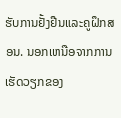ຮັບການຢັ້ງຢືນແລະຄູຝຶກສອນ. ນອກເຫນືອຈາກການເຮັດວຽກຂອງ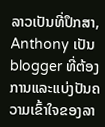ລາວເປັນທີ່ປຶກສາ, Anthony ເປັນ blogger ທີ່ຕ້ອງການແລະແບ່ງປັນຄວາມເຂົ້າໃຈຂອງລາ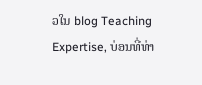ວໃນ blog Teaching Expertise, ບ່ອນທີ່ທ່າ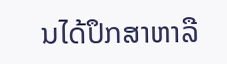ນໄດ້ປຶກສາຫາລື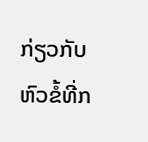ກ່ຽວກັບຫົວຂໍ້ທີ່ກ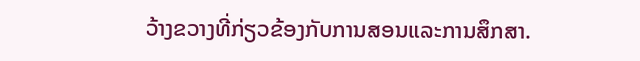ວ້າງຂວາງທີ່ກ່ຽວຂ້ອງກັບການສອນແລະການສຶກສາ.